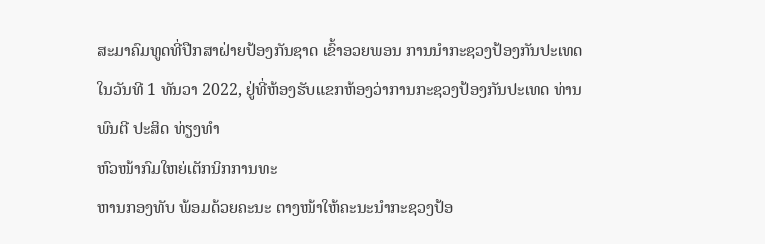ສະມາຄົມທູດທີ່ປືກສາຝ່າຍປ້ອງກັນຊາດ ເຂົ້າອວຍພອນ ການນໍາກະຊວງປ້ອງກັນປະເທດ
ໃນວັນທີ 1 ທັນວາ 2022, ຢູ່ທີ່ຫ້ອງຮັບແຂກຫ້ອງວ່າການກະຊວງປ້ອງກັນປະເທດ ທ່ານ ພົນຕີ ປະສິດ ທ່ຽງທຳ
ຫົວໜ້າກົມໃຫຍ່ເຕັກນິກການທະ
ຫານກອງທັບ ພ້ອມດ້ວຍຄະນະ ຕາງໜ້າໃຫ້ຄະນະນໍາກະຊວງປ້ອ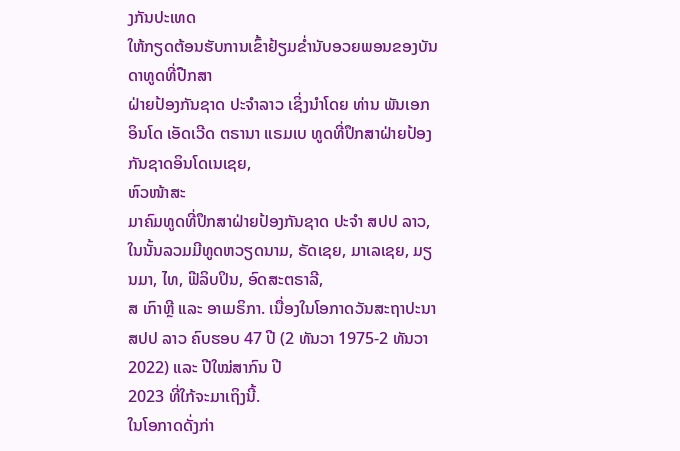ງກັນປະເທດ
ໃຫ້ກຽດຕ້ອນຮັບການເຂົ້າຢ້ຽມຂໍ່ານັບອວຍພອນຂອງບັນດາທູດທີ່ປືກສາ
ຝ່າຍປ້ອງກັນຊາດ ປະຈໍາລາວ ເຊິ່ງນຳໂດຍ ທ່ານ ພັນເອກ ອິນໂດ ເອັດເວີດ ຕຣານາ ແຣມເບ ທູດທີ່ປຶກສາຝ່າຍປ້ອງກັນຊາດອິນໂດເນເຊຍ,
ຫົວໜ້າສະ
ມາຄົມທູດທີ່ປຶກສາຝ່າຍປ້ອງກັນຊາດ ປະຈຳ ສປປ ລາວ, ໃນນັ້ນລວມມີທູດຫວຽດນາມ, ຣັດເຊຍ, ມາເລເຊຍ, ມຽນມາ, ໄທ, ຟີລິບປິນ, ອົດສະຕຣາລີ,
ສ ເກົາຫຼີ ແລະ ອາເມຣິກາ. ເນື່ອງໃນໂອກາດວັນສະຖາປະນາ ສປປ ລາວ ຄົບຮອບ 47 ປີ (2 ທັນວາ 1975-2 ທັນວາ 2022) ແລະ ປີໃໝ່ສາກົນ ປີ
2023 ທີ່ໃກ້ຈະມາເຖິງນີ້.
ໃນໂອກາດດັ່ງກ່າ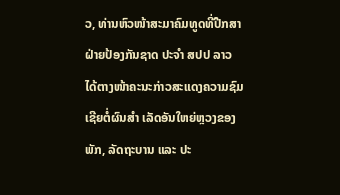ວ, ທ່ານຫົວໜ້າສະມາຄົມທູດທີ່ປືກສາຝ່າຍປ້ອງກັນຊາດ ປະຈຳ ສປປ ລາວ ໄດ້ຕາງໜ້າຄະນະກ່າວສະແດງຄວາມຊົມເຊີຍຕໍ່ຜົນສຳ ເລັດອັນໃຫຍ່ຫຼວງຂອງພັກ, ລັດຖະບານ ແລະ ປະ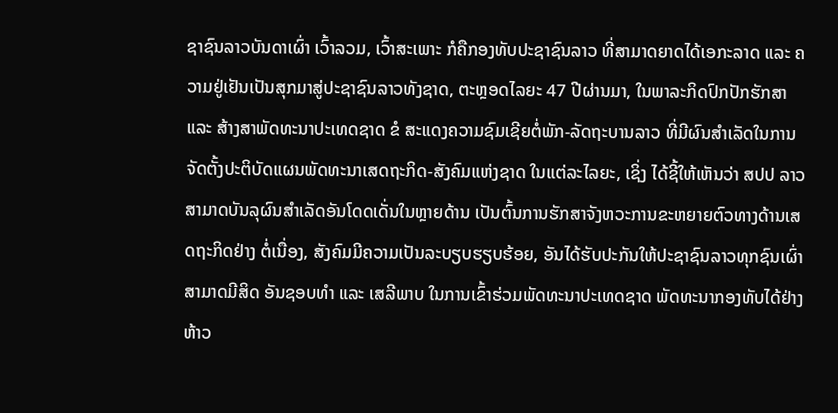ຊາຊົນລາວບັນດາເຜົ່າ ເວົ້າລວມ, ເວົ້າສະເພາະ ກໍຄືກອງທັບປະຊາຊົນລາວ ທີ່ສາມາດຍາດໄດ້ເອກະລາດ ແລະ ຄວາມຢູ່ເຢັນເປັນສຸກມາສູ່ປະຊາຊົນລາວທັງຊາດ, ຕະຫຼອດໄລຍະ 47 ປີຜ່ານມາ, ໃນພາລະກິດປົກປັກຮັກສາ ແລະ ສ້າງສາພັດທະນາປະເທດຊາດ ຂໍ ສະແດງຄວາມຊົມເຊີຍຕໍ່ພັກ-ລັດຖະບານລາວ ທີ່ມີຜົນສຳເລັດໃນການຈັດຕັ້ງປະຕິບັດແຜນພັດທະນາເສດຖະກິດ-ສັງຄົມແຫ່ງຊາດ ໃນແຕ່ລະໄລຍະ, ເຊິ່ງ ໄດ້ຊີ້ໃຫ້ເຫັນວ່າ ສປປ ລາວ ສາມາດບັນລຸຜົນສຳເລັດອັນໂດດເດັ່ນໃນຫຼາຍດ້ານ ເປັນຕົ້ນການຮັກສາຈັງຫວະການຂະຫຍາຍຕົວທາງດ້ານເສດຖະກິດຢ່າງ ຕໍ່ເນື່ອງ, ສັງຄົມມີຄວາມເປັນລະບຽບຮຽບຮ້ອຍ, ອັນໄດ້ຮັບປະກັນໃຫ້ປະຊາຊົນລາວທຸກຊົນເຜົ່າສາມາດມີສິດ ອັນຊອບທຳ ແລະ ເສລີພາບ ໃນການເຂົ້າຮ່ວມພັດທະນາປະເທດຊາດ ພັດທະນາກອງທັບໄດ້ຢ່າງຫ້າວ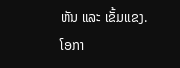ຫັນ ແລະ ເຂັ້ມແຂງ.
ໂອກາ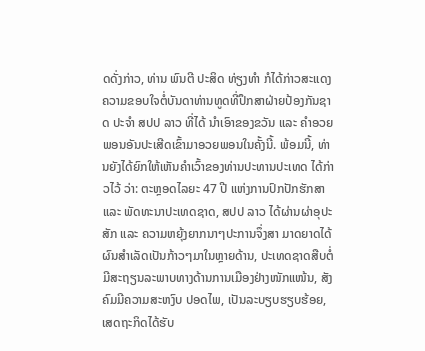ດດັ່ງກ່າວ, ທ່ານ ພົນຕີ ປະສິດ ທ່ຽງທໍາ ກໍໄດ້ກ່າວສະແດງຄວາມຂອບໃຈຕໍ່ບັນດາທ່ານທູດທີ່ປຶກສາຝ່າຍປ້ອງກັນຊາດ ປະຈຳ ສປປ ລາວ ທີ່ໄດ້ ນໍາເອົາຂອງຂວັນ ແລະ ຄຳອວຍພອນອັນປະເສີດເຂົ້າມາອວຍພອນໃນຄັ້ງນີ້. ພ້ອມນີ້, ທ່ານຍັງໄດ້ຍົກໃຫ້ເຫັນຄໍາເວົ້າຂອງທ່ານປະທານປະເທດ ໄດ້ກ່າວໄວ້ ວ່າ: ຕະຫຼອດໄລຍະ 47 ປີ ແຫ່ງການປົກປັກຮັກສາ ແລະ ພັດທະນາປະເທດຊາດ, ສປປ ລາວ ໄດ້ຜ່ານຜ່າອຸປະສັກ ແລະ ຄວາມຫຍຸ້ງຍາກນາໆປະການຈຶ່ງສາ ມາດຍາດໄດ້ຜົນສໍາເລັດເປັນກ້າວໆມາໃນຫຼາຍດ້ານ, ປະເທດຊາດສືບຕໍ່ມີສະຖຽນລະພາບທາງດ້ານການເມືອງຢ່າງໜັກແໜ້ນ, ສັງຄົມມີຄວາມສະຫງົບ ປອດໄພ, ເປັນລະບຽບຮຽບຮ້ອຍ, ເສດຖະກິດໄດ້ຮັບ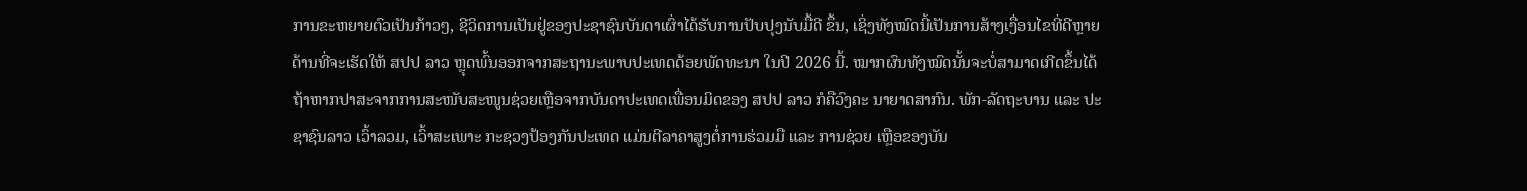ການຂະຫຍາຍຕົວເປັນກ້າວໆ, ຊີວິດການເປັນຢູ່ຂອງປະຊາຊົນບັນດາເຜົ່າໄດ້ຮັບການປັບປຸງນັບມື້ດີ ຂຶ້ນ, ເຊິ່ງທັງໝົດນີ້ເປັນການສ້າງເງື່ອນໄຂທີ່ດີຫຼາຍດ້ານທີ່ຈະເຮັດໃຫ້ ສປປ ລາວ ຫຼຸດພົ້ນອອກຈາກສະຖານະພາບປະເທດດ້ອຍພັດທະນາ ໃນປີ 2026 ນີ້. ໝາກຜົນທັງໝົດນັ້ນຈະບໍ່ສາມາດເກີດຂຶ້ນໄດ້ ຖ້າຫາກປາສະຈາກການສະໜັບສະໜູນຊ່ວຍເຫຼືອຈາກບັນດາປະເທດເພື່ອນມິດຂອງ ສປປ ລາວ ກໍຄືວົງຄະ ນາຍາດສາກົນ. ພັກ-ລັດຖະບານ ແລະ ປະຊາຊົນລາວ ເວົ້າລວມ, ເວົ້າສະເພາະ ກະຊວງປ້ອງກັນປະເທດ ແມ່ນຕີລາຄາສູງຕໍ່ການຮ່ວມມື ແລະ ການຊ່ວຍ ເຫຼືອຂອງບັນ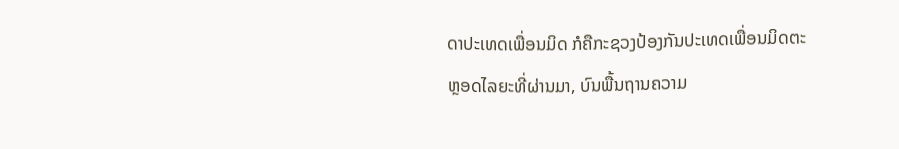ດາປະເທດເພື່ອນມິດ ກໍຄືກະຊວງປ້ອງກັນປະເທດເພື່ອນມິດຕະຫຼອດໄລຍະທີ່ຜ່ານມາ, ບົນພື້ນຖານຄວາມ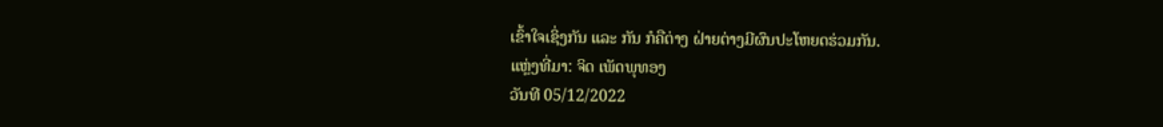ເຂົ້າໃຈເຊິ່ງກັນ ແລະ ກັນ ກໍຄືຕ່າງ ຝ່າຍຕ່າງມີຜົນປະໂຫຍດຮ່ວມກັນ.
ແຫຼ່ງທີ່ມາ: ຈິດ ເພັດພຸທອງ
ວັນທີ 05/12/2022